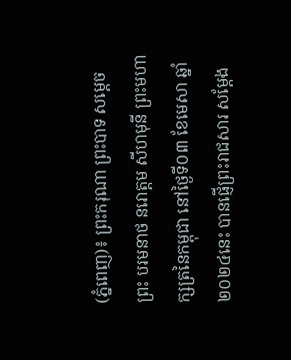(ភ្នំពេញ)៖ ព្រះករុណា ព្រះបាទ សម្តេចព្រះ បរមនាថ នរោត្តម សីហមុនី ព្រះមហាក្សត្រនៃកម្ពុជា នៅថ្ងៃទី០៣ ខែមេសា ឆ្នាំ២០២៤នេះ បានផ្ញើព្រះរាជសារ សម្តែង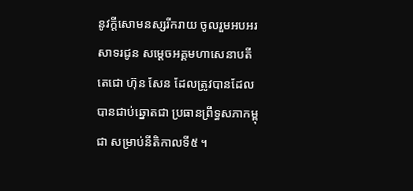នូវក្តីសោមនស្សរីករាយ ចូលរួមអបអរសាទរជូន សម្តេចអគ្គមហាសេនាបតីតេជោ ហ៊ុន សែន ដែលត្រូវបានដែលបានជាប់ឆ្នោតជា ប្រធានព្រឹទ្ធសភាកម្ពុជា សម្រាប់នីតិកាលទី៥ ។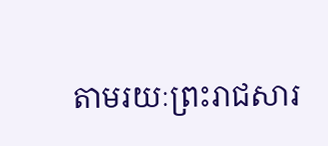តាមរយៈព្រះរាជសារ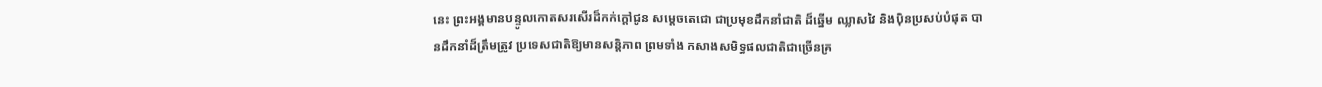នេះ ព្រះអង្គមានបន្ទូលកោតសរសើរដ៏កក់ក្តៅជូន សម្តេចតេជោ ជាប្រមុខដឹកនាំជាតិ ដ៏ឆ្នើម ឈ្លាសវៃ និងប៉ិនប្រសប់បំផុត បានដឹកនាំដ៏ត្រឹមត្រូវ ប្រទេសជាតិឱ្យមានសន្តិភាព ព្រមទាំង កសាងសមិទ្ធផលជាតិជាច្រើនគ្រ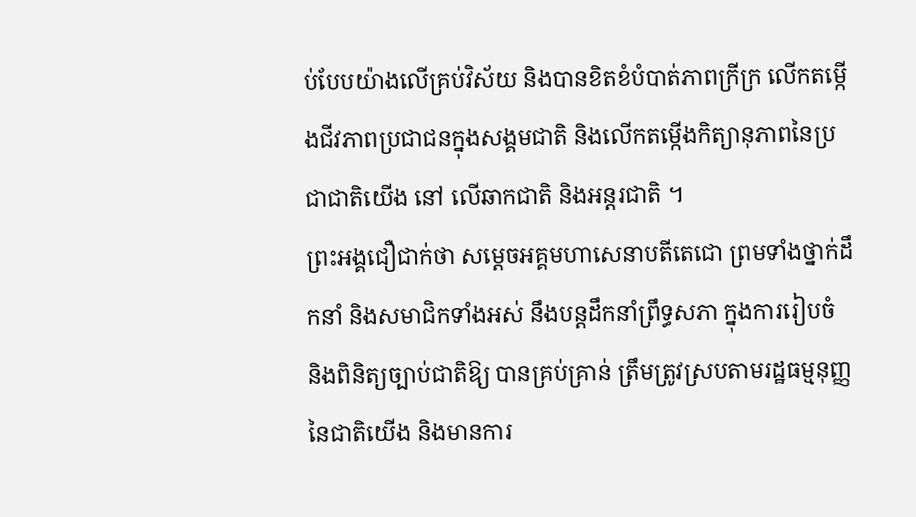ប់បែបយ៉ាងលើគ្រប់វិស័យ និងបានខិតខំបំបាត់ភាពក្រីក្រ លើកតម្កើងជីវភាពប្រជាជនក្នុងសង្គមជាតិ និងលើកតម្កើងកិត្យានុភាពនៃប្រជាជាតិយើង នៅ លើឆាកជាតិ និងអន្តរជាតិ ។
ព្រះអង្គជឿជាក់ថា សម្តេចអគ្គមហាសេនាបតីតេជោ ព្រមទាំងថ្នាក់ដឹកនាំ និងសមាជិកទាំងអស់ នឹងបន្តដឹកនាំព្រឹទ្ធសភា ក្នុងការរៀបចំ និងពិនិត្យច្បាប់ជាតិឱ្យ បានគ្រប់គ្រាន់ ត្រឹមត្រូវស្របតាមរដ្ឋធម្មនុញ្ញនៃជាតិយើង និងមានការ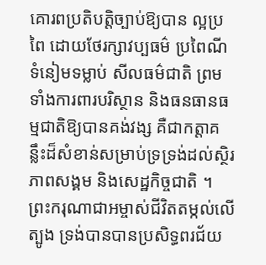គោរពប្រតិបត្តិច្បាប់ឱ្យបាន ល្អប្រពៃ ដោយថែរក្សាវប្បធម៌ ប្រពៃណី ទំនៀមទម្លាប់ សីលធម៌ជាតិ ព្រមទាំងការពារបរិស្ថាន និងធនធានធម្មជាតិឱ្យបានគង់វង្ស គឺជាកត្តាគន្លឹះដ៏សំខាន់សម្រាប់ទ្រទ្រង់ដល់ស្ថិរភាពសង្គម និងសេដ្ឋកិច្ចជាតិ ។
ព្រះករុណាជាអម្ចាស់ជីវិតតម្កល់លើត្បូង ទ្រង់បានបានប្រសិទ្ធពរជ័យ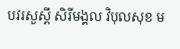បវរសួស្តី សិរីមង្គល វិបុលសុខ ម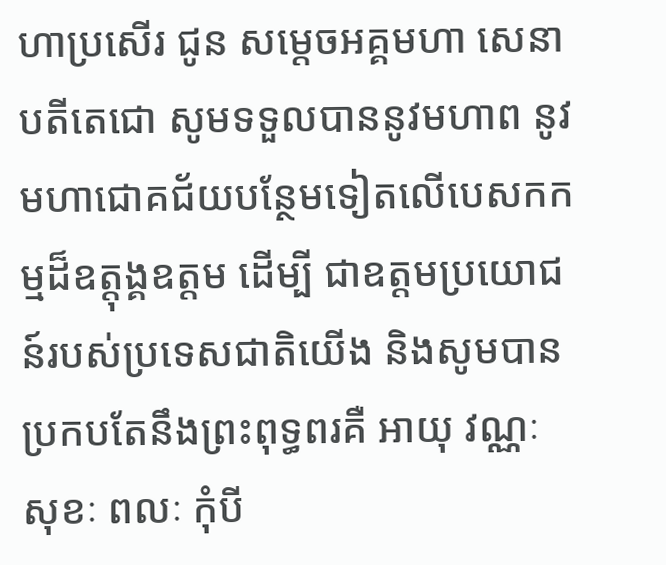ហាប្រសើរ ជូន សម្តេចអគ្គមហា សេនាបតីតេជោ សូមទទួលបាននូវមហាព នូវមហាជោគជ័យបន្ថែមទៀតលើបេសកកម្មដ៏ឧត្តុង្គឧត្តម ដើម្បី ជាឧត្តមប្រយោជន៍របស់ប្រទេសជាតិយើង និងសូមបានប្រកបតែនឹងព្រះពុទ្ធពរគឺ អាយុ វណ្ណៈ សុខៈ ពលៈ កុំបី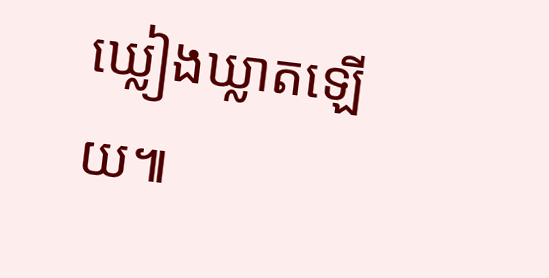ឃ្លៀងឃ្លាតឡើយ៕